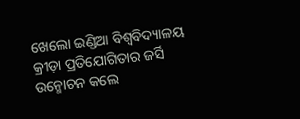ଖେଲୋ ଇଣ୍ଡିଆ ବିଶ୍ୱବିଦ୍ୟାଳୟ କ୍ରୀଡ଼ା ପ୍ରତିଯୋଗିତାର ଜର୍ସି ଉନ୍ମୋଚନ କଲେ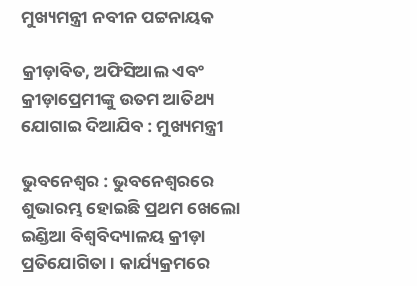ମୁଖ୍ୟମନ୍ତ୍ରୀ ନବୀନ ପଟ୍ଟନାୟକ

କ୍ରୀଡ଼ାବିତ, ଅଫିସିଆଲ ଏବଂ କ୍ରୀଡ଼ାପ୍ରେମୀଙ୍କୁ ଉତମ ଆତିଥ୍ୟ ଯୋଗାଇ ଦିଆଯିବ : ମୁଖ୍ୟମନ୍ତ୍ରୀ

ଭୁବନେଶ୍ୱର : ଭୁବନେଶ୍ୱରରେ ଶୁଭାରମ୍ଭ ହୋଇଛି ପ୍ରଥମ ଖେଲୋ ଇଣ୍ଡିଆ ବିଶ୍ୱବିଦ୍ୟାଳୟ କ୍ରୀଡ଼ା ପ୍ରତିଯୋଗିତା । କାର୍ଯ୍ୟକ୍ରମରେ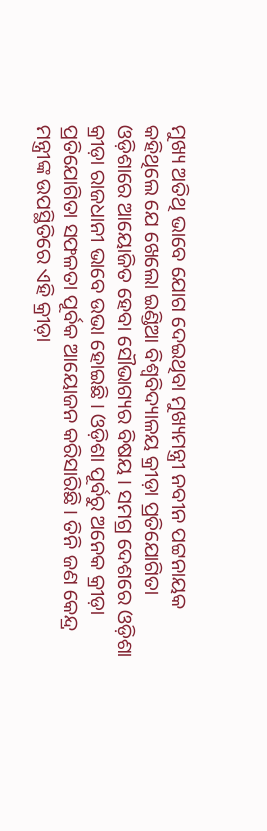ମୁଖ୍ୟ ଅତିଥି ଭାବେ ଯୋଗ ଦେଇଥିବା ମୁଖ୍ୟମନ୍ତ୍ରୀ ନବୀନ ପଟ୍ଟନାୟକ କହିଥିଲେ ଯେ ଖେଲୋ ଇଣ୍ଡିଆ ବିଶ୍ୱବିଦ୍ୟାଳୟ କ୍ରୀଡ଼ା ପ୍ରତିଯୋଗିତା ଓଡ଼ିଶାରେ ଆୟୋଜିତ ହେବା ସୌଭାଗ୍ୟର ବିଷୟ । ସମଗ୍ର ଦେଶରେ ଓଡ଼ିଶା କ୍ରୀଡ଼ା ରାଜଧାନୀ ଭାବେ ଉଭା ହୋଇଛି । ଓଡ଼ିଶା ପୂର୍ବରୁ ଅନେକ କ୍ରୀଡ଼ା ପ୍ରତିଯୋଗିତା ସଫଳତା ପୂର୍ବକ ଆୟୋଜନ କରିସାରିଛି । ତିନି ଜଣ କେନ୍ଦ୍ର ମନ୍ତ୍ରୀଙ୍କ ଉପସ୍ଥିତିରେ ଏହି କ୍ରୀଡ଼ା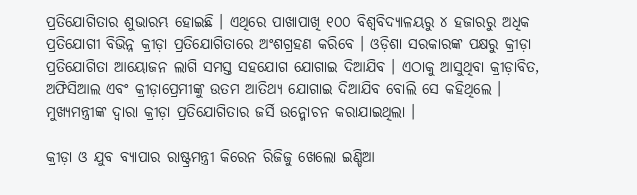ପ୍ରତିଯୋଗିତାର ଶୁଭାରମ୍ଭ ହୋଇଛି । ଏଥିରେ ପାଖାପାଖି ୧୦୦ ବିଶ୍ୱବିଦ୍ୟାଳୟରୁ ୪ ହଜାରରୁ ଅଧିକ ପ୍ରତିଯୋଗୀ ବିଭିନ୍ନ କ୍ରୀଡ଼ା ପ୍ରତିଯୋଗିତାରେ ଅଂଶଗ୍ରହଣ କରିବେ । ଓଡ଼ିଶା ସରକାରଙ୍କ ପକ୍ଷରୁ କ୍ରୀଡ଼ା ପ୍ରତିଯୋଗିତା ଆୟୋଜନ ଲାଗି ସମସ୍ତ ସହଯୋଗ ଯୋଗାଇ ଦିଆଯିବ । ଏଠାକୁ ଆସୁଥିବା କ୍ରୀଡ଼ାବିତ, ଅଫିସିଆଲ ଏବଂ କ୍ରୀଡ଼ାପ୍ରେମୀଙ୍କୁ ଉତମ ଆତିଥ୍ୟ ଯୋଗାଇ ଦିଆଯିବ ବୋଲି ସେ କହିଥିଲେ । ମୁଖ୍ୟମନ୍ତ୍ରୀଙ୍କ ଦ୍ୱାରା କ୍ରୀଡ଼ା ପ୍ରତିଯୋଗିତାର ଜର୍ସି ଉନ୍ମୋଚନ କରାଯାଇଥିଲା ।

କ୍ରୀଡ଼ା ଓ ଯୁବ ବ୍ୟାପାର ରାଷ୍ଟ୍ରମନ୍ତ୍ରୀ କିରେନ ରିଜିଜୁ ଖେଲୋ ଇଣ୍ଡିଆ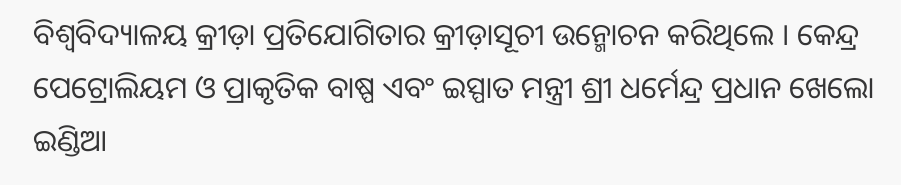ବିଶ୍ୱବିଦ୍ୟାଳୟ କ୍ରୀଡ଼ା ପ୍ରତିଯୋଗିତାର କ୍ରୀଡ଼ାସୂଚୀ ଉନ୍ମୋଚନ କରିଥିଲେ । କେନ୍ଦ୍ର ପେଟ୍ରୋଲିୟମ ଓ ପ୍ରାକୃତିକ ବାଷ୍ପ ଏବଂ ଇସ୍ପାତ ମନ୍ତ୍ରୀ ଶ୍ରୀ ଧର୍ମେନ୍ଦ୍ର ପ୍ରଧାନ ଖେଲୋ ଇଣ୍ଡିଆ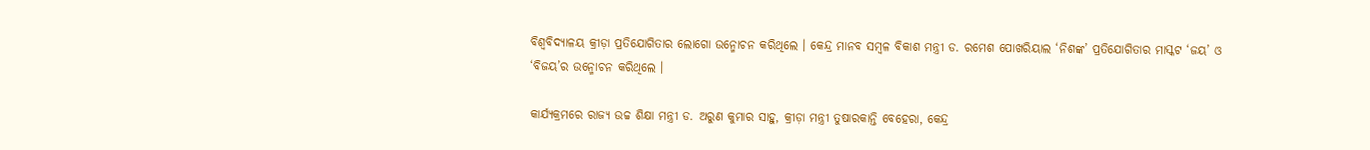ବିଶ୍ୱବିଦ୍ୟାଳୟ କ୍ରୀଡ଼ା ପ୍ରତିଯୋଗିତାର ଲୋଗୋ ଉନ୍ମୋଚନ କରିଥିଲେ । କେନ୍ଦ୍ର ମାନବ ସମ୍ବଳ ବିକାଶ ମନ୍ତ୍ରୀ ଡ. ରମେଶ ପୋଖରିୟାଲ ‘ନିଶଙ୍କ’ ପ୍ରତିଯୋଗିତାର ମାସ୍କଟ ‘ଜୟ’ ଓ ‘ବିଜୟ’ର ଉନ୍ମୋଚନ କରିଥିଲେ ।

କାର୍ଯ୍ୟକ୍ରମରେ ରାଜ୍ୟ ଉଚ୍ଚ ଶିକ୍ଷା ମନ୍ତ୍ରୀ ଡ. ଅରୁଣ କୁମାର ସାହୁ, କ୍ରୀଡ଼ା ମନ୍ତ୍ରୀ ତୁଷାରକାନ୍ତି ବେହେରା, କେନ୍ଦ୍ର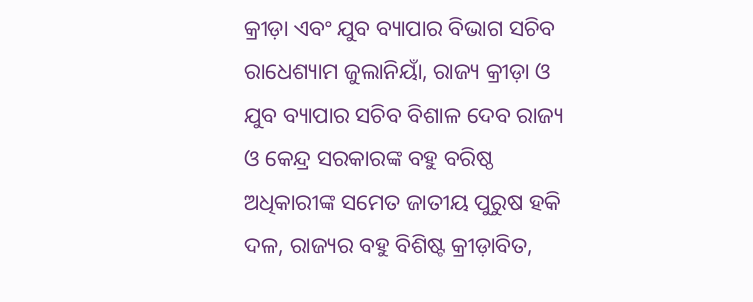କ୍ରୀଡ଼ା ଏବଂ ଯୁବ ବ୍ୟାପାର ବିଭାଗ ସଚିବ ରାଧେଶ୍ୟାମ ଜୁଲାନିୟାଁ, ରାଜ୍ୟ କ୍ରୀଡ଼ା ଓ ଯୁବ ବ୍ୟାପାର ସଚିବ ବିଶାଳ ଦେବ ରାଜ୍ୟ ଓ କେନ୍ଦ୍ର ସରକାରଙ୍କ ବହୁ ବରିଷ୍ଠ ଅଧିକାରୀଙ୍କ ସମେତ ଜାତୀୟ ପୁରୁଷ ହକି ଦଳ, ରାଜ୍ୟର ବହୁ ବିଶିଷ୍ଟ କ୍ରୀଡ଼ାବିତ,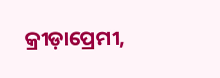କ୍ରୀଡ଼ାପ୍ରେମୀ,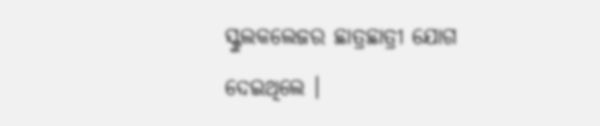ସ୍କୁଲକଲେଜର ଛାତ୍ରଛାତ୍ରୀ ଯୋଗ ଦେଇଥିଲେ ।